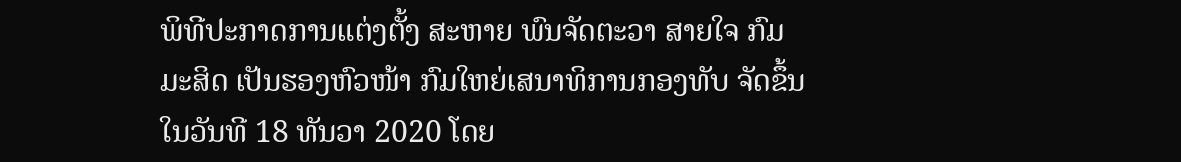ພິທີປະກາດການແຕ່ງຕັ້ງ ສະຫາຍ ພົນຈັດຕະວາ ສາຍໃຈ ກົມມະສິດ ເປັນຮອງຫົວໜ້າ ກົມໃຫຍ່ເສນາທິການກອງທັບ ຈັດຂຶ້ນໃນວັນທີ 18 ທັນວາ 2020 ໂດຍ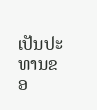ເປັນປະທານຂອ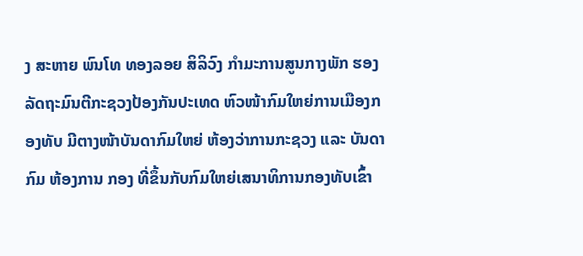ງ ສະຫາຍ ພົນໂທ ທອງລອຍ ສິລິວົງ ກຳມະການສູນກາງພັກ ຮອງລັດຖະມົນຕີກະຊວງປ້ອງກັນປະເທດ ຫົວໜ້າກົມໃຫຍ່ການເມືອງກອງທັບ ມີຕາງໜ້າບັນດາກົມໃຫຍ່ ຫ້ອງວ່າການກະຊວງ ແລະ ບັນດາກົມ ຫ້ອງການ ກອງ ທີ່ຂຶ້ນກັບກົມໃຫຍ່ເສນາທິການກອງທັບເຂົ້າ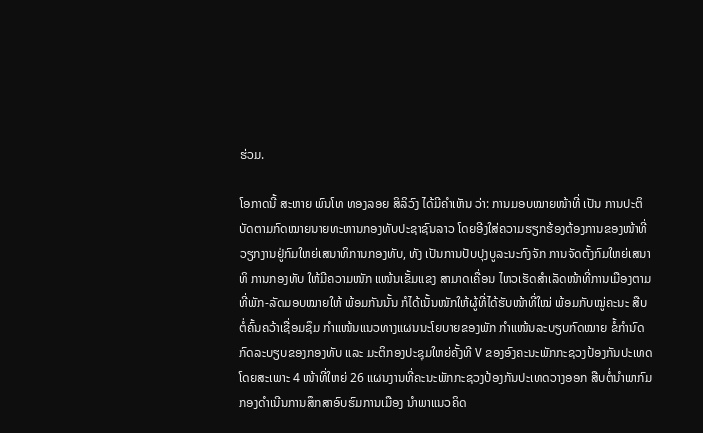ຮ່ວມ.

ໂອກາດນີ້ ສະຫາຍ ພົນໂທ ທອງລອຍ ສິລິວົງ ໄດ້ມີຄຳເຫັນ ວ່າ: ການມອບໝາຍໜ້າທີ່ ເປັນ ການປະຕິບັດຕາມກົດໝາຍນາຍທະຫານກອງທັບປະຊາຊົນລາວ ໂດຍອີງໃສ່ຄວາມຮຽກຮ້ອງຕ້ອງການຂອງໜ້າທີ່ວຽກງານຢູ່ກົມໃຫຍ່ເສນາທິການກອງທັບ, ທັງ ເປັນການປັບປຸງບູລະນະກົງຈັກ ການຈັດຕັ້ງກົມໃຫຍ່ເສນາທິ ການກອງທັບ ໃຫ້ມີຄວາມໜັກ ແໜ້ນເຂັ້ມແຂງ ສາມາດເຄື່ອນ ໄຫວເຮັດສຳເລັດໜ້າທີ່ການເມືອງຕາມທີ່ພັກ-ລັດມອບໝາຍໃຫ້ ພ້ອມກັນນັ້ນ ກໍໄດ້ເນັ້ນໜັກໃຫ້ຜູ້ທີ່ໄດ້ຮັບໜ້າທີ່ໃໝ່ ພ້ອມກັບໝູ່ຄະນະ ສືບຕໍ່ຄົ້ນຄວ້າເຊື່ອມຊຶມ ກຳແໜ້ນແນວທາງແຜນນະໂຍບາຍຂອງພັກ ກຳແໜ້ນລະບຽບກົດໝາຍ ຂໍ້ກຳນົດ ກົດລະບຽບຂອງກອງທັບ ແລະ ມະຕິກອງປະຊຸມໃຫຍ່ຄັ້ງທີ V ຂອງອົງຄະນະພັກກະຊວງປ້ອງກັນປະເທດ ໂດຍສະເພາະ 4 ໜ້າທີ່ໃຫຍ່ 26 ແຜນງານທີ່ຄະນະພັກກະຊວງປ້ອງກັນປະເທດວາງອອກ ສືບຕໍ່ນຳພາກົມກອງດຳເນີນການສຶກສາອົບຮົມການເມືອງ ນຳພາແນວຄິດ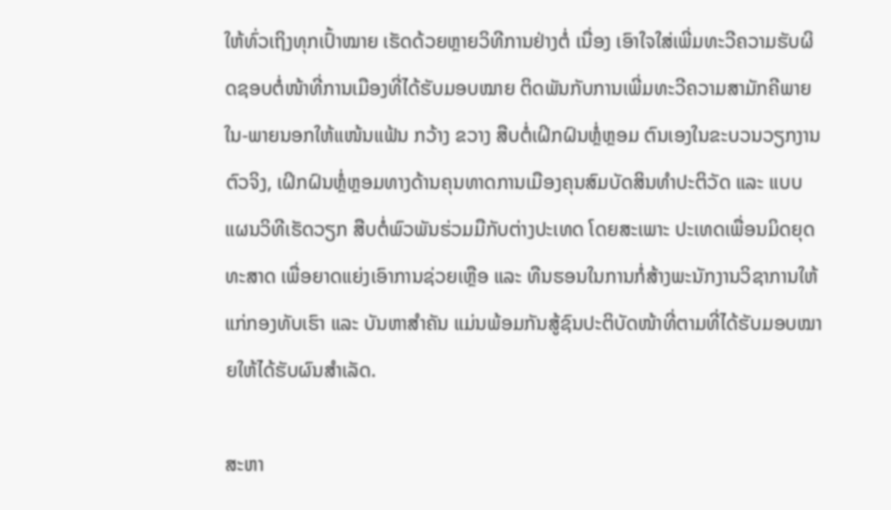ໃຫ້ທົ່ວເຖິງທຸກເປົ້າໝາຍ ເຮັດດ້ວຍຫຼາຍວິທີການຢ່າງຕໍ່ ເນື່ອງ ເອົາໃຈໃສ່ເພີ່ມທະວີຄວາມຮັບຜິດຊອບຕໍ່ໜ້າທີ່ການເມືອງທີ່ໄດ້ຮັບມອບໝາຍ ຕິດພັນກັບການເພີ່ມທະວີຄວາມສາມັກຄີພາຍໃນ-ພາຍນອກໃຫ້ແໜ້ນແຟ້ນ ກວ້າງ ຂວາງ ສືບຕໍ່ເຝິກຝົນຫຼໍ່ຫຼອມ ຕົນເອງໃນຂະບວນວຽກງານຕົວຈິງ, ເຝິກຝົນຫຼໍ່ຫຼອມທາງດ້ານຄຸນທາດການເມືອງຄຸນສົມບັດສິນທຳປະຕິວັດ ແລະ ແບບແຜນວິທີເຮັດວຽກ ສືບຕໍ່ພົວພັນຮ່ວມມືກັບຕ່າງປະເທດ ໂດຍສະເພາະ ປະເທດເພື່ອນມິດຍຸດທະສາດ ເພື່ອຍາດແຍ່ງເອົາການຊ່ວຍເຫຼືອ ແລະ ທືນຮອນໃນການກໍ່ສ້າງພະນັກງານວິຊາການໃຫ້ແກ່ກອງທັບເຮົາ ແລະ ບັນຫາສຳຄັນ ແມ່ນພ້ອມກັນສູ້ຊົນປະຕິບັດໜ້າທີ່ຕາມທີ່ໄດ້ຮັບມອບໝາຍໃຫ້ໄດ້ຮັບຜົນສຳເລັດ.

ສະຫາ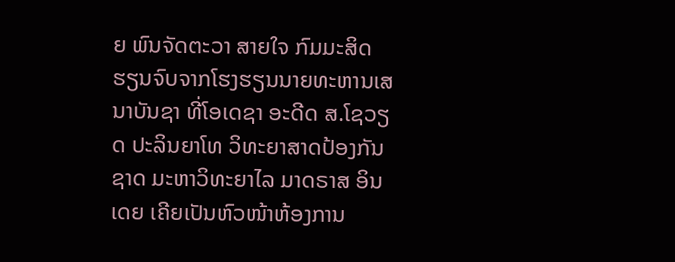ຍ ພົນຈັດຕະວາ ສາຍໃຈ ກົມມະສິດ ຮຽນຈົບຈາກໂຮງຮຽນນາຍທະຫານເສນາບັນຊາ ທີ່ໂອເດຊາ ອະດີດ ສ.ໂຊວຽດ ປະລິນຍາໂທ ວິທະຍາສາດປ້ອງກັນຊາດ ມະຫາວິທະຍາໄລ ມາດຣາສ ອິນເດຍ ເຄີຍເປັນຫົວໜ້າຫ້ອງການ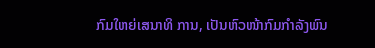ກົມໃຫຍ່ເສນາທິ ການ, ເປັນຫົວໜ້າກົມກຳລັງພົນ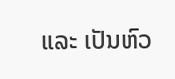ແລະ ເປັນຫົວ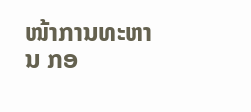ໜ້າການທະຫານ ກອ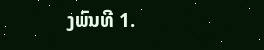ງພົນທີ 1.